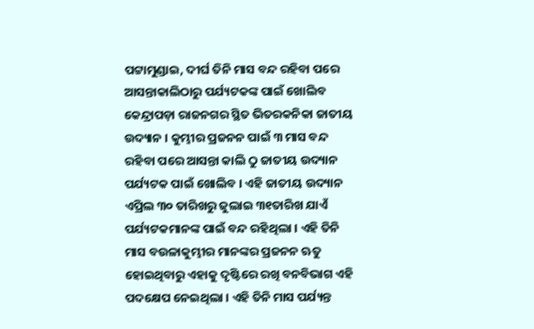ପଟ୍ଟାମୁଣ୍ଡାଇ, ଦୀର୍ଘ ତିନି ମାସ ବନ୍ଦ ରହିବା ପରେ ଆସନ୍ତାକାଲିଠାରୁ ପର୍ଯ୍ୟଟକଙ୍କ ପାଇଁ ଖୋଲିବ କେନ୍ଦ୍ରାପଡ଼ା ରାଜନଗର ସ୍ଥିତ ଭିତରକନିକା ଜାତୀୟ ଉଦ୍ୟାନ । କୁମ୍ଭୀର ପ୍ରଜନନ ପାଇଁ ୩ ମାସ ବନ୍ଦ ରହିବା ପରେ ଆସନ୍ତା କାଲି ଠୁ ଜାତୀୟ ଉଦ୍ୟାନ ପର୍ଯ୍ୟଟକ ପାଇଁ ଖୋଲିବ । ଏହି ଜାତୀୟ ଉଦ୍ୟାନ ଏପ୍ରିଲ ୩୦ ତାରିଖରୁ ଜୁଲାଇ ୩୧ତାରିଖ ଯାଏଁ ପର୍ଯ୍ୟଟକମାନଙ୍କ ପାଇଁ ବନ୍ଦ ରହିଥିଲା । ଏହି ତିନି ମାସ ବଉଳାକୁମ୍ଭୀର ମାନଙ୍କର ପ୍ରଜନନ ଋତୁ ହୋଇଥିବାରୁ ଏହାକୁ ଦୃଷ୍ଟିରେ ରଖି ବନବିଭାଗ ଏହି ପଦକ୍ଷେପ ନେଇଥିଲା । ଏହି ତିନି ମାସ ପର୍ଯ୍ୟନ୍ତ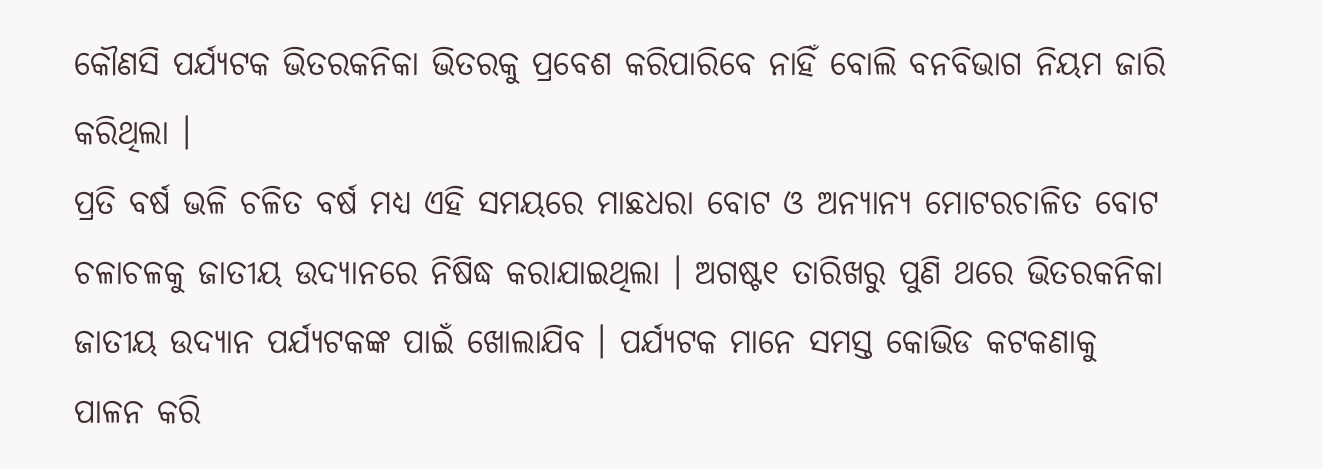କୌଣସି ପର୍ଯ୍ୟଟକ ଭିତରକନିକା ଭିତରକୁ ପ୍ରବେଶ କରିପାରିବେ ନାହିଁ ବୋଲି ବନବିଭାଗ ନିୟମ ଜାରି କରିଥିଲା ।
ପ୍ରତି ବର୍ଷ ଭଳି ଚଳିତ ବର୍ଷ ମଧ୍ୟ ଏହି ସମୟରେ ମାଛଧରା ବୋଟ ଓ ଅନ୍ୟାନ୍ୟ ମୋଟରଚାଳିତ ବୋଟ ଚଳାଚଳକୁ ଜାତୀୟ ଉଦ୍ୟାନରେ ନିଷିଦ୍ଧ କରାଯାଇଥିଲା । ଅଗଷ୍ଟ୧ ତାରିଖରୁ ପୁଣି ଥରେ ଭିତରକନିକା ଜାତୀୟ ଉଦ୍ୟାନ ପର୍ଯ୍ୟଟକଙ୍କ ପାଇଁ ଖୋଲାଯିବ । ପର୍ଯ୍ୟଟକ ମାନେ ସମସ୍ତ କୋଭିଡ କଟକଣାକୁ ପାଳନ କରି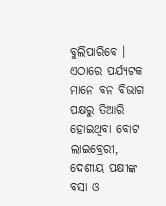ବୁଲିପାରିବେ । ଏଠାରେ ପର୍ଯ୍ୟଟକ ମାନେ ବନ ବିଭାଗ ପକ୍ଷରୁ ତିଆରି ହୋଇଥିବା ବୋଟ ଲାଇବ୍ରେରୀ, ଦେଶୀୟ ପକ୍ଷୀଙ୍କ ବସା ଓ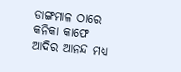ଡାଙ୍ଗମାଳ ଠାରେ କନିକା କାଫେ ଆଦିର ଆନନ୍ଦ ମଧ୍ୟ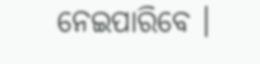ନେଇପାରିବେ ।